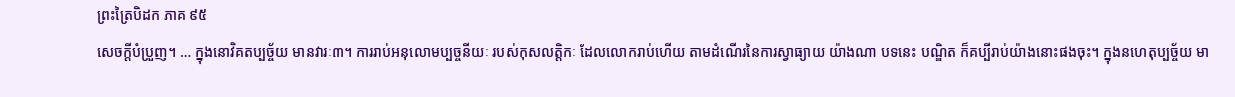ព្រះត្រៃបិដក ភាគ ៩៥
សេចក្តីបំប្រួញ។ … ក្នុងនោវិគតប្បច្ច័យ មានវារៈ៣។ ការរាប់អនុលោមប្បច្ចនីយៈ របស់កុសលត្តិកៈ ដែលលោករាប់ហើយ តាមដំណើរនៃការស្វាធ្យាយ យ៉ាងណា បទនេះ បណ្ឌិត ក៏គប្បីរាប់យ៉ាងនោះផងចុះ។ ក្នុងនហេតុប្បច្ច័យ មា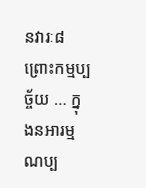នវារៈ៨ ព្រោះកម្មប្បច្ច័យ … ក្នុងនអារម្មណប្ប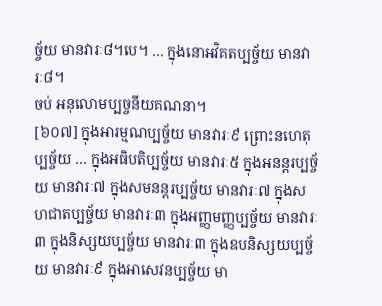ច្ច័យ មានវារៈ៨។បេ។ … ក្នុងនោអវិគតប្បច្ច័យ មានវារៈ៨។
ចប់ អនុលោមប្បច្ចនីយគណនា។
[៦០៧] ក្នុងអារម្មណប្បច្ច័យ មានវារៈ៩ ព្រោះនហេតុប្បច្ច័យ … ក្នុងអធិបតិប្បច្ច័យ មានវារៈ៥ ក្នុងអនន្តរប្បច្ច័យ មានវារៈ៧ ក្នុងសមនន្តរប្បច្ច័យ មានវារៈ៧ ក្នុងសហជាតប្បច្ច័យ មានវារៈ៣ ក្នុងអញ្ញមញ្ញប្បច្ច័យ មានវារៈ៣ ក្នុងនិស្សយប្បច្ច័យ មានវារៈ៣ ក្នុងឧបនិស្សយប្បច្ច័យ មានវារៈ៩ ក្នុងអាសេវនប្បច្ច័យ មា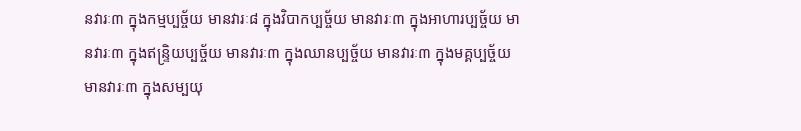នវារៈ៣ ក្នុងកម្មប្បច្ច័យ មានវារៈ៨ ក្នុងវិបាកប្បច្ច័យ មានវារៈ៣ ក្នុងអាហារប្បច្ច័យ មានវារៈ៣ ក្នុងឥន្ទ្រិយប្បច្ច័យ មានវារៈ៣ ក្នុងឈានប្បច្ច័យ មានវារៈ៣ ក្នុងមគ្គប្បច្ច័យ មានវារៈ៣ ក្នុងសម្បយុ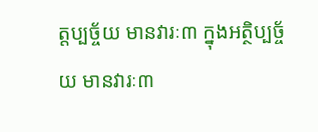ត្តប្បច្ច័យ មានវារៈ៣ ក្នុងអត្ថិប្បច្ច័យ មានវារៈ៣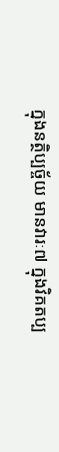ក្នុងនត្ថិប្បច្ច័យ មានវារៈ៧ ក្នុងវិគតប្ប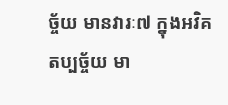ច្ច័យ មានវារៈ៧ ក្នុងអវិគតប្បច្ច័យ មា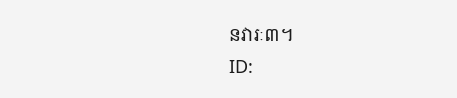នវារៈ៣។
ID: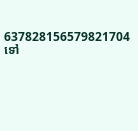637828156579821704
ទៅ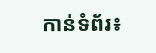កាន់ទំព័រ៖